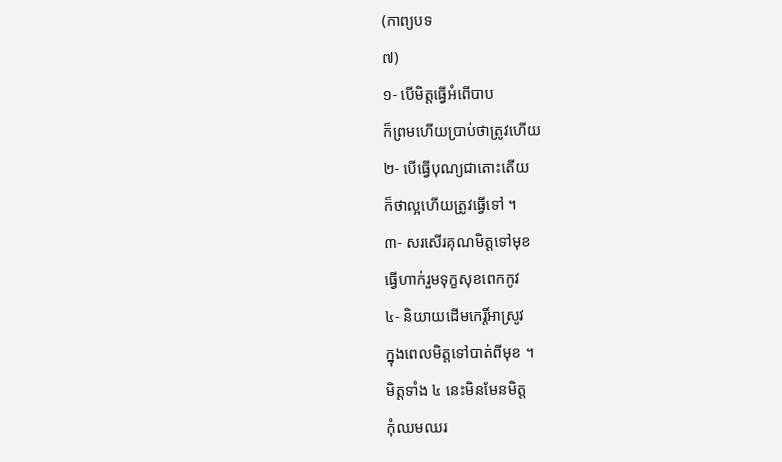(កាព្យបទ
៧)
១- បើមិត្តធ្វើអំពើបាប
ក៏ព្រមហើយប្រាប់ថាត្រូវហើយ
២- បើធ្វើបុណ្យជាតោះតើយ
ក៏ថាល្អហើយត្រូវធ្វើទៅ ។
៣- សរសើរគុណមិត្តទៅមុខ
ធ្វើហាក់រួមទុក្ខសុខពេកកូវ
៤- និយាយដើមកេរ្តិ៍អាស្រូវ
ក្នុងពេលមិត្តទៅបាត់ពីមុខ ។
មិត្តទាំង ៤ នេះមិនមែនមិត្ត
កុំឈមឈរ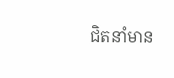ជិតនាំមាន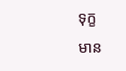ទុក្ខ
មាន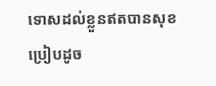ទោសដល់ខ្លួនឥតបានសុខ
ប្រៀបដូច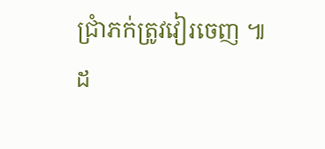ជ្រាំភក់ត្រូវវៀរចេញ ៕
ដ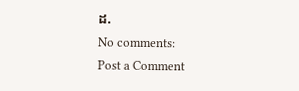ដ.
No comments:
Post a Comment